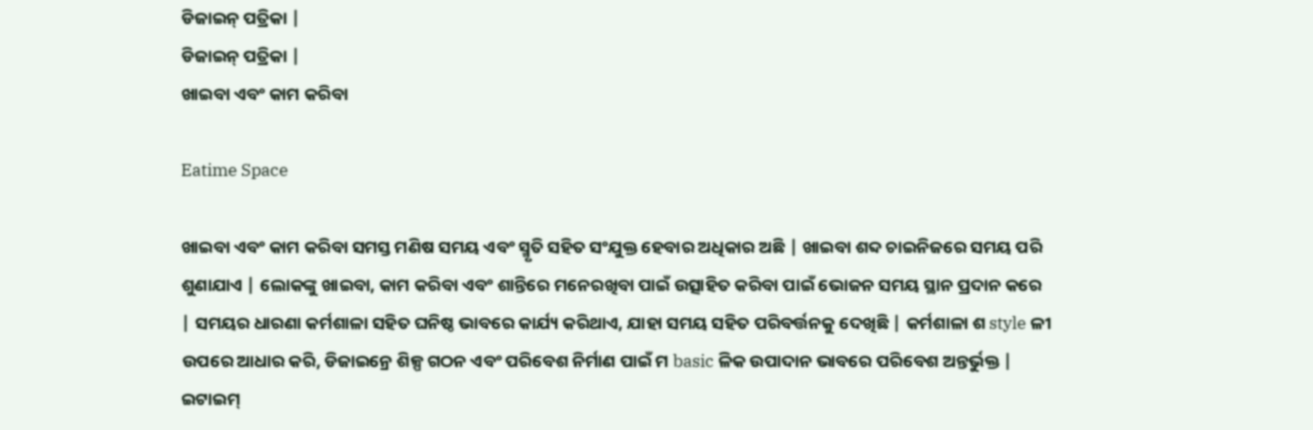ଡିଜାଇନ୍ ପତ୍ରିକା |
ଡିଜାଇନ୍ ପତ୍ରିକା |
ଖାଇବା ଏବଂ କାମ କରିବା

Eatime Space

ଖାଇବା ଏବଂ କାମ କରିବା ସମସ୍ତ ମଣିଷ ସମୟ ଏବଂ ସ୍ମୃତି ସହିତ ସଂଯୁକ୍ତ ହେବାର ଅଧିକାର ଅଛି | ଖାଇବା ଶବ୍ଦ ଚାଇନିଜରେ ସମୟ ପରି ଶୁଣାଯାଏ | ଲୋକଙ୍କୁ ଖାଇବା, କାମ କରିବା ଏବଂ ଶାନ୍ତିରେ ମନେରଖିବା ପାଇଁ ଉତ୍ସାହିତ କରିବା ପାଇଁ ଭୋଜନ ସମୟ ସ୍ଥାନ ପ୍ରଦାନ କରେ | ସମୟର ଧାରଣା କର୍ମଶାଳା ସହିତ ଘନିଷ୍ଠ ଭାବରେ କାର୍ଯ୍ୟ କରିଥାଏ, ଯାହା ସମୟ ସହିତ ପରିବର୍ତ୍ତନକୁ ଦେଖିଛି | କର୍ମଶାଳା ଶ style ଳୀ ଉପରେ ଆଧାର କରି, ଡିଜାଇନ୍ରେ ଶିଳ୍ପ ଗଠନ ଏବଂ ପରିବେଶ ନିର୍ମାଣ ପାଇଁ ମ basic ଳିକ ଉପାଦାନ ଭାବରେ ପରିବେଶ ଅନ୍ତର୍ଭୁକ୍ତ | ଇଟାଇମ୍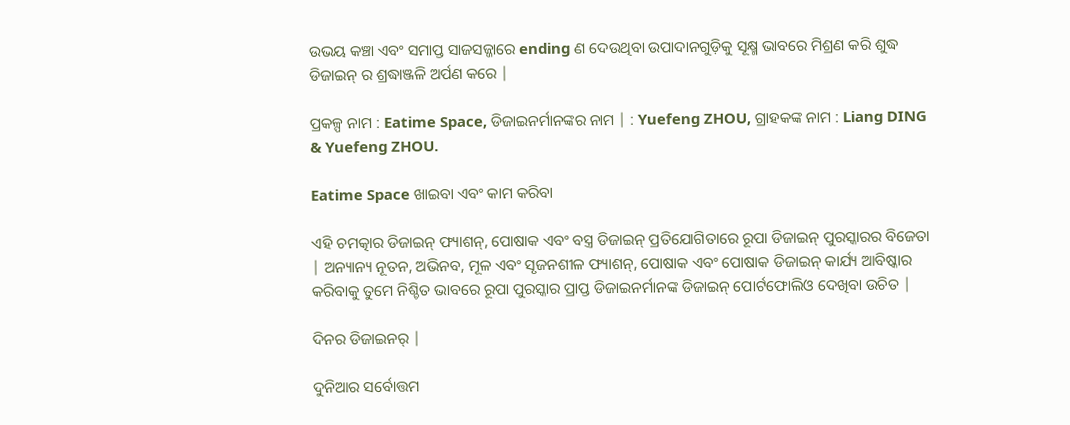ଉଭୟ କଞ୍ଚା ଏବଂ ସମାପ୍ତ ସାଜସଜ୍ଜାରେ ending ଣ ଦେଉଥିବା ଉପାଦାନଗୁଡ଼ିକୁ ସୂକ୍ଷ୍ମ ଭାବରେ ମିଶ୍ରଣ କରି ଶୁଦ୍ଧ ଡିଜାଇନ୍ ର ଶ୍ରଦ୍ଧାଞ୍ଜଳି ଅର୍ପଣ କରେ |

ପ୍ରକଳ୍ପ ନାମ : Eatime Space, ଡିଜାଇନର୍ମାନଙ୍କର ନାମ | : Yuefeng ZHOU, ଗ୍ରାହକଙ୍କ ନାମ : Liang DING & Yuefeng ZHOU.

Eatime Space ଖାଇବା ଏବଂ କାମ କରିବା

ଏହି ଚମତ୍କାର ଡିଜାଇନ୍ ଫ୍ୟାଶନ୍, ପୋଷାକ ଏବଂ ବସ୍ତ୍ର ଡିଜାଇନ୍ ପ୍ରତିଯୋଗିତାରେ ରୂପା ଡିଜାଇନ୍ ପୁରସ୍କାରର ବିଜେତା | ଅନ୍ୟାନ୍ୟ ନୂତନ, ଅଭିନବ, ମୂଳ ଏବଂ ସୃଜନଶୀଳ ଫ୍ୟାଶନ୍, ପୋଷାକ ଏବଂ ପୋଷାକ ଡିଜାଇନ୍ କାର୍ଯ୍ୟ ଆବିଷ୍କାର କରିବାକୁ ତୁମେ ନିଶ୍ଚିତ ଭାବରେ ରୂପା ପୁରସ୍କାର ପ୍ରାପ୍ତ ଡିଜାଇନର୍ମାନଙ୍କ ଡିଜାଇନ୍ ପୋର୍ଟଫୋଲିଓ ଦେଖିବା ଉଚିତ |

ଦିନର ଡିଜାଇନର୍ |

ଦୁନିଆର ସର୍ବୋତ୍ତମ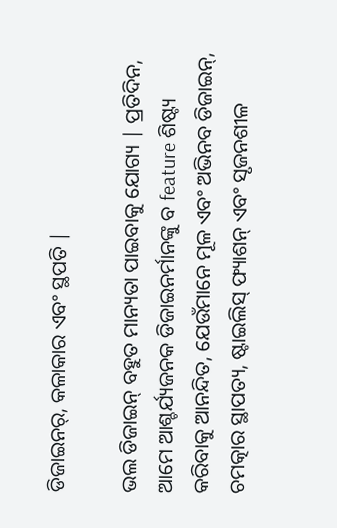ଡିଜାଇନର୍, କଳାକାର ଏବଂ ସ୍ଥପତି |

ଭଲ ଡିଜାଇନ୍ ବହୁତ ମାନ୍ୟତା ପାଇବାକୁ ଯୋଗ୍ୟ | ପ୍ରତିଦିନ, ଆମେ ଆଶ୍ଚର୍ଯ୍ୟଜନକ ଡିଜାଇନର୍ମାନଙ୍କୁ ବ feature ଶିଷ୍ଟ୍ୟ କରିବାକୁ ଆନନ୍ଦିତ, ଯେଉଁମାନେ ମୂଳ ଏବଂ ଅଭିନବ ଡିଜାଇନ୍, ଚମତ୍କାର ସ୍ଥାପତ୍ୟ, ଷ୍ଟାଇଲିସ୍ ଫ୍ୟାଶନ୍ ଏବଂ ସୃଜନଶୀଳ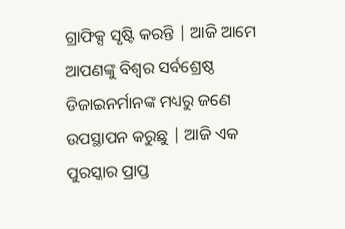ଗ୍ରାଫିକ୍ସ ସୃଷ୍ଟି କରନ୍ତି | ଆଜି ଆମେ ଆପଣଙ୍କୁ ବିଶ୍ୱର ସର୍ବଶ୍ରେଷ୍ଠ ଡିଜାଇନର୍ମାନଙ୍କ ମଧ୍ୟରୁ ଜଣେ ଉପସ୍ଥାପନ କରୁଛୁ | ଆଜି ଏକ ପୁରସ୍କାର ପ୍ରାପ୍ତ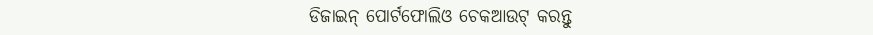ଡିଜାଇନ୍ ପୋର୍ଟଫୋଲିଓ ଚେକଆଉଟ୍ କରନ୍ତୁ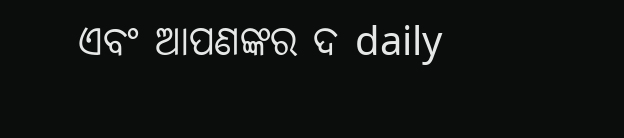ଏବଂ ଆପଣଙ୍କର ଦ daily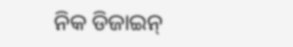ନିକ ଡିଜାଇନ୍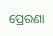ପ୍ରେରଣା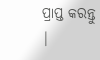ପ୍ରାପ୍ତ କରନ୍ତୁ |